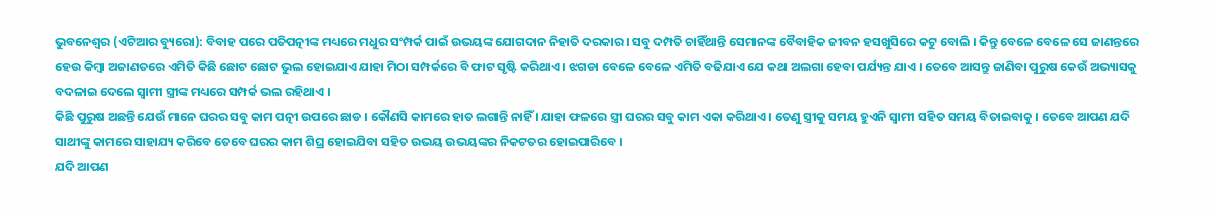ଭୁବନେଶ୍ୱର (ଏଟିଆର ବ୍ୟୁରୋ): ବିବାହ ପରେ ପତିପତ୍ନୀଙ୍କ ମଧ୍ୟରେ ମଧୁର ସଂମ୍ପର୍କ ପାଇଁ ଉଭୟଙ୍କ ଯୋଗଦାନ ନିହାତି ଦରକାର । ସବୁ ଦମ୍ପତି ଚାହିଁଥାନ୍ତି ସେମାନଙ୍କ ବୈବାହିକ ଜୀବନ ହସଖୁସିରେ କଟୁ ବୋଲି । କିନ୍ତୁ ବେଳେ ବେଳେ ସେ ଜାଣନ୍ତରେ ହେଉ କିମ୍ବା ଅଜାଣତରେ ଏମିତି କିଛି ଛୋଟ ଛୋଟ ଭୁଲ ହୋଇଯାଏ ଯାହା ମିଠା ସମ୍ପର୍କରେ ବି ଫାଟ ସୃଷ୍ଟି କରିଥାଏ । ଝଗଡା ବେଳେ ବେଳେ ଏମିତି ବଢିଯାଏ ଯେ କଥା ଅଲଗା ହେବା ପର୍ଯ୍ୟନ୍ତ ଯାଏ । ତେବେ ଆସନ୍ତୁ ଜାଣିବା ପୁରୁଷ କେଉଁ ଅଭ୍ୟାସକୁ ବଦଳାଇ ଦେଲେ ସ୍ୱାମୀ ସ୍ତ୍ରୀଙ୍କ ମଧ୍ୟରେ ସମ୍ପର୍କ ଭଲ ରହିଥାଏ ।
କିଛି ପୁରୁଷ ଅଛନ୍ତି ଯେଉଁ ମାନେ ଘରର ସବୁ କାମ ପତ୍ନୀ ଉପରେ ଛାଡ । କୌଣସି କାମରେ ହାତ ଲଗାନ୍ତି ନାହିଁ । ଯାହା ଫଳରେ ସ୍ତ୍ରୀ ଘରର ସବୁ କାମ ଏକା କରିଥାଏ । ତେଣୁ ସ୍ତ୍ରୀକୁ ସମୟ ହୁଏନି ସ୍ୱାମୀ ସହିତ ସମୟ ବିତାଇବାକୁ । ତେବେ ଆପଣ ଯଦି ସାଥୀଙ୍କୁ କାମରେ ସାହାଯ୍ୟ କରିବେ ତେବେ ଘରର କାମ ଶିଘ୍ର ହୋଇଯିବା ସହିତ ଉଭୟ ଉଭୟଙ୍କର ନିକଟତର ହୋଇପାରିବେ ।
ଯଦି ଆପଣ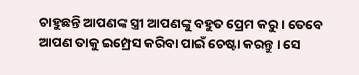ଚାହୁଛନ୍ତି ଆପଣଙ୍କ ସ୍ତ୍ରୀ ଆପଣଙ୍କୁ ବହୁତ ପ୍ରେମ କରୁ । ତେବେ ଆପଣ ତାକୁ ଇମ୍ପ୍ରେସ କରିବା ପାଇଁ ଚେଷ୍ଟା କରନ୍ତୁ । ସେ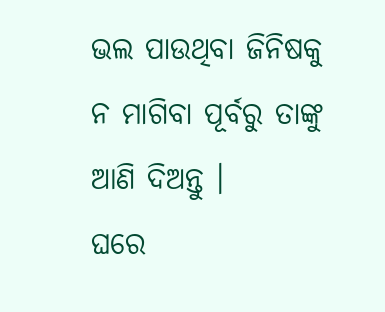ଭଲ ପାଉଥିବା ଜିନିଷକୁ ନ ମାଗିବା ପୂର୍ବରୁ ତାଙ୍କୁ ଆଣି ଦିଅନ୍ତୁ ।
ଘରେ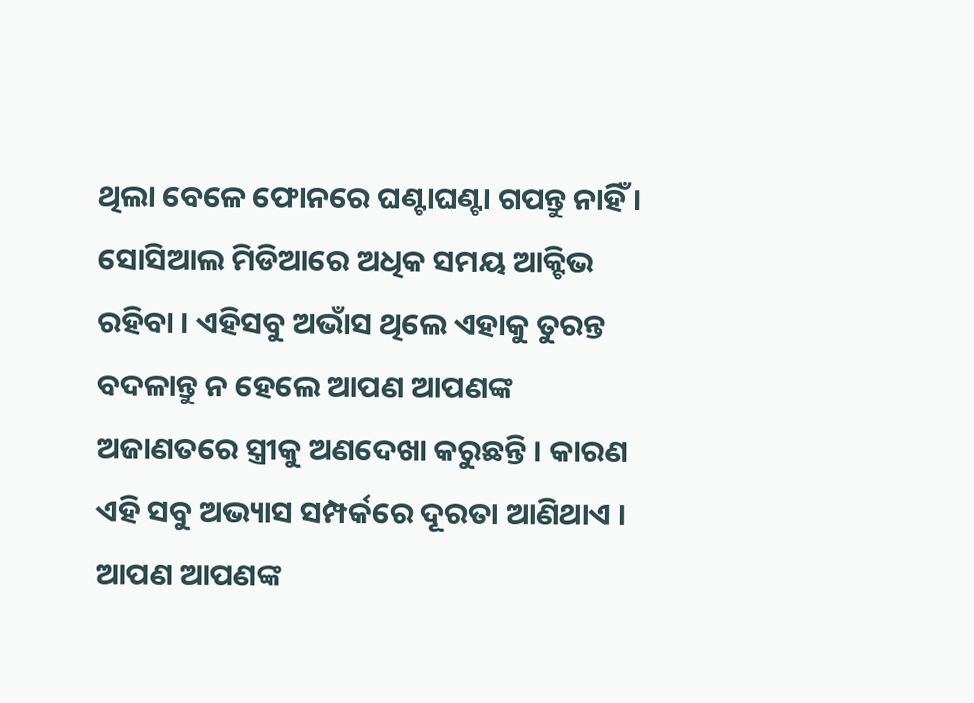ଥିଲା ବେଳେ ଫୋନରେ ଘଣ୍ଟାଘଣ୍ଟା ଗପନ୍ତୁ ନାହିଁ । ସୋସିଆଲ ମିଡିଆରେ ଅଧିକ ସମୟ ଆକ୍ଟିଭ ରହିବା । ଏହିସବୁ ଅଭାଁସ ଥିଲେ ଏହାକୁ ତୁରନ୍ତ ବଦଳାନ୍ତୁ ନ ହେଲେ ଆପଣ ଆପଣଙ୍କ ଅଜାଣତରେ ସ୍ତ୍ରୀକୁ ଅଣଦେଖା କରୁଛନ୍ତି । କାରଣ ଏହି ସବୁ ଅଭ୍ୟାସ ସମ୍ପର୍କରେ ଦୂରତା ଆଣିଥାଏ ।
ଆପଣ ଆପଣଙ୍କ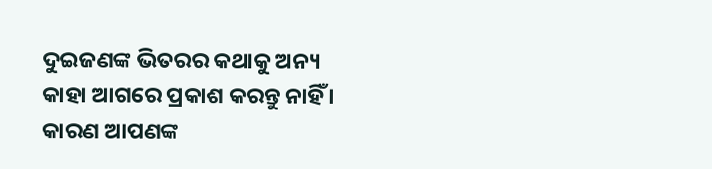ଦୁଇଜଣଙ୍କ ଭିତରର କଥାକୁ ଅନ୍ୟ କାହା ଆଗରେ ପ୍ରକାଶ କରନ୍ତୁ ନାହିଁ । କାରଣ ଆପଣଙ୍କ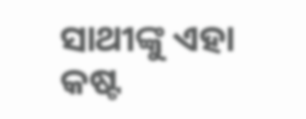ସାଥୀଙ୍କୁ ଏହା କଷ୍ଟ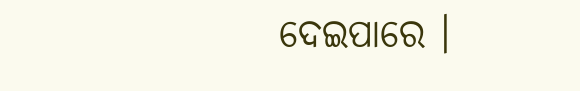ଦେଇପାରେ ।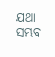ଯଥା ସମ୍ଭବ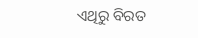ଏଥିରୁ ବିରତ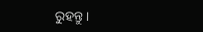ରୁହନ୍ତୁ ।